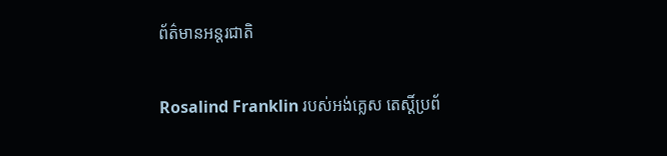ព័ត៌មានអន្តរជាតិ

Rosalind Franklin របស់អង់គ្លេស តេស្តិ៍ប្រព័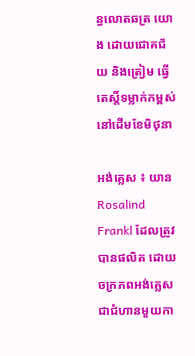ន្ធលោតឆត្រ យោង ដោយជោគជ័យ និងត្រៀម ធ្វើតេស្តិ៍ទម្លាក់កម្ពស់ នៅដើមខែមិថុនា

អង់គ្លេស ៖ យាន Rosalind Frankl ដែលត្រូវបានផលិត ដោយចក្រភពអង់គ្លេស ជាជំហានមួយកា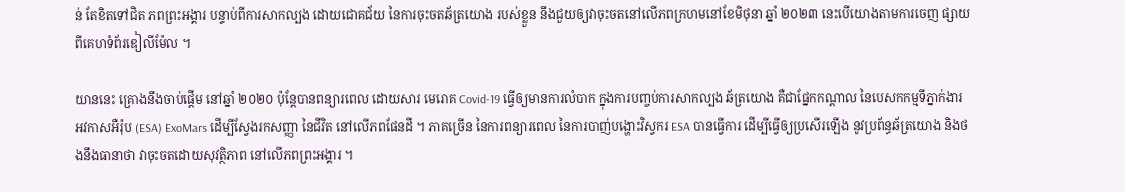ន់ តែខិតទៅជិត ភពព្រះអង្គារ បន្ទាប់ពីការសាកល្បង ដោយជោគជ័យ នៃការចុះចតឆ័ត្រយោង របស់ខ្លួន នឹងជួយឲ្យវាចុះចតនៅលើភពក្រហមនៅខែមិថុនា ឆ្នាំ ២០២៣ នេះបើយោងតាមការចេញ ផ្សាយពីគេហទំព័រឌៀលីម៉ែល ។

យាននេះ គ្រោងនឹងចាប់ផ្តើម នៅឆ្នាំ ២០២០ ប៉ុន្តែបានពន្យារពេល ដោយសារ មេរោគ Covid-19 ធ្វើឲ្យមានការលំបាក ក្នុងការបញ្ចប់ការសាកល្បង ឆ័ត្រយោង គឺជាផ្នែកកណ្តាល នៃបេសកកម្មទីភ្នាក់ងារ អវកាសអឺរ៉ុប (ESA) ExoMars ដើម្បីស្វែងរកសញ្ញា នៃជីវិត នៅលើភពផែនដី ។ ភាគច្រើន នៃការពន្យារពេល នៃការបាញ់បង្ហោះវិស្វករ ESA បានធ្វើការ ដើម្បីធ្វើឲ្យប្រសើរឡើង នូវប្រព័ន្ធឆ័ត្រយោង និងថងនឹងធានាថា វាចុះចតដោយសុវត្ថិភាព នៅលើភពព្រះអង្គារ ។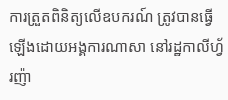ការត្រួតពិនិត្យលើឧបករណ៍ ត្រូវបានធ្វើឡើងដោយអង្គការណាសា នៅរដ្ឋកាលីហ្វ័រញ៉ា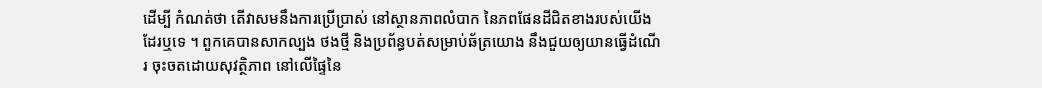ដើម្បី កំណត់ថា តើវាសមនឹងការប្រើប្រាស់ នៅស្ថានភាពលំបាក នៃភពផែនដីជិតខាងរបស់យើង ដែរឬទេ ។ ពួកគេបានសាកល្បង ថងថ្មី និងប្រព័ន្ធបត់សម្រាប់ឆ័ត្រយោង នឹងជួយឲ្យយានធ្វើដំណើរ ចុះចតដោយសុវត្ថិភាព នៅលើផ្ទៃនៃ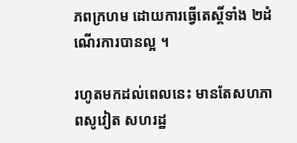ភពក្រហម ដោយការធ្វើតេស្តិ៍ទាំង ២ដំណើរការបានល្អ ។

រហូតមកដល់ពេលនេះ មានតែសហភាពសូវៀត សហរដ្ឋ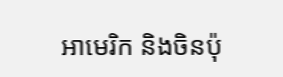អាមេរិក និងចិនប៉ុ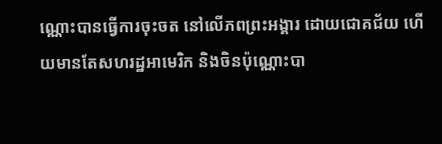ណ្ណោះបានធ្វើការចុះចត នៅលើភពព្រះអង្គារ ដោយជោគជ័យ ហើយមានតែសហរដ្ឋអាមេរិក និងចិនប៉ុណ្ណោះបា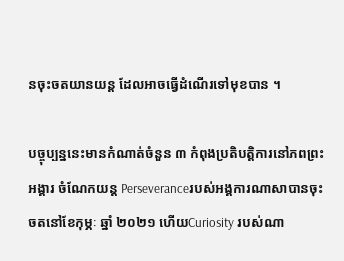នចុះចតយានយន្ត ដែលអាចធ្វើដំណើរទៅមុខបាន ។

បច្ចុប្បន្ននេះមានកំណាត់ចំនួន ៣ កំពុងប្រតិបត្តិការនៅភពព្រះអង្គារ ចំណែកយន្ត Perseveranceរបស់អង្គការណាសាបានចុះចតនៅខែកុម្ភៈ ឆ្នាំ ២០២១ ហើយCuriosity របស់ណា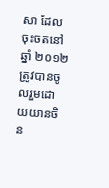សា ដែលចុះចតនៅឆ្នាំ ២០១២ ត្រូវបានចូលរួមដោយយានចិន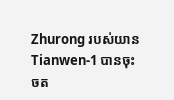Zhurong របស់យាន Tianwen-1 បានចុះចត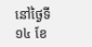នៅថ្ងៃទី ១៤ ខែ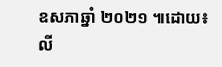ឧសភាឆ្នាំ ២០២១ ៕ដោយ៖លី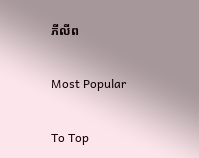ភីលីព

Most Popular

To Top